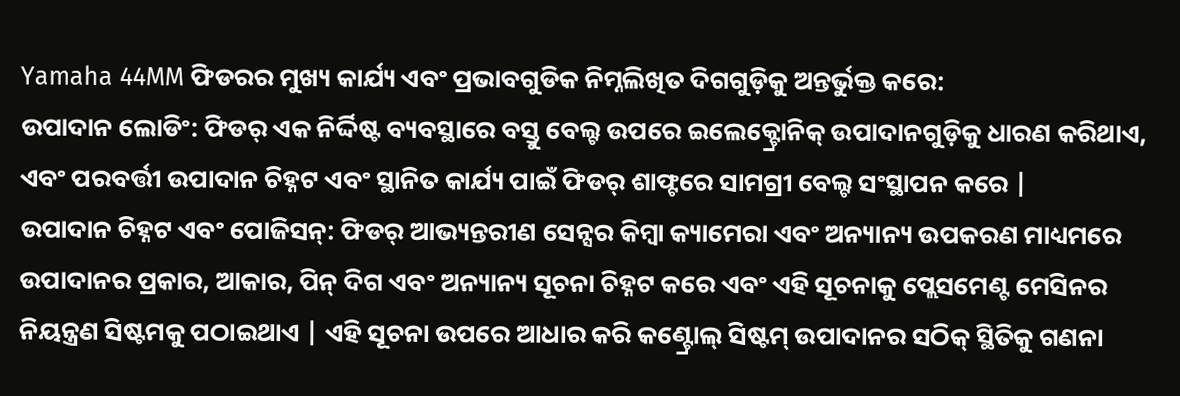Yamaha 44MM ଫିଡରର ମୁଖ୍ୟ କାର୍ଯ୍ୟ ଏବଂ ପ୍ରଭାବଗୁଡିକ ନିମ୍ନଲିଖିତ ଦିଗଗୁଡ଼ିକୁ ଅନ୍ତର୍ଭୁକ୍ତ କରେ:
ଉପାଦାନ ଲୋଡିଂ: ଫିଡର୍ ଏକ ନିର୍ଦ୍ଦିଷ୍ଟ ବ୍ୟବସ୍ଥାରେ ବସ୍ତୁ ବେଲ୍ଟ ଉପରେ ଇଲେକ୍ଟ୍ରୋନିକ୍ ଉପାଦାନଗୁଡ଼ିକୁ ଧାରଣ କରିଥାଏ, ଏବଂ ପରବର୍ତ୍ତୀ ଉପାଦାନ ଚିହ୍ନଟ ଏବଂ ସ୍ଥାନିତ କାର୍ଯ୍ୟ ପାଇଁ ଫିଡର୍ ଶାଫ୍ଟରେ ସାମଗ୍ରୀ ବେଲ୍ଟ ସଂସ୍ଥାପନ କରେ |
ଉପାଦାନ ଚିହ୍ନଟ ଏବଂ ପୋଜିସନ୍: ଫିଡର୍ ଆଭ୍ୟନ୍ତରୀଣ ସେନ୍ସର କିମ୍ବା କ୍ୟାମେରା ଏବଂ ଅନ୍ୟାନ୍ୟ ଉପକରଣ ମାଧ୍ୟମରେ ଉପାଦାନର ପ୍ରକାର, ଆକାର, ପିନ୍ ଦିଗ ଏବଂ ଅନ୍ୟାନ୍ୟ ସୂଚନା ଚିହ୍ନଟ କରେ ଏବଂ ଏହି ସୂଚନାକୁ ପ୍ଲେସମେଣ୍ଟ ମେସିନର ନିୟନ୍ତ୍ରଣ ସିଷ୍ଟମକୁ ପଠାଇଥାଏ | ଏହି ସୂଚନା ଉପରେ ଆଧାର କରି କଣ୍ଟ୍ରୋଲ୍ ସିଷ୍ଟମ୍ ଉପାଦାନର ସଠିକ୍ ସ୍ଥିତିକୁ ଗଣନା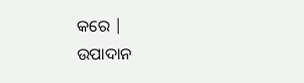କରେ |
ଉପାଦାନ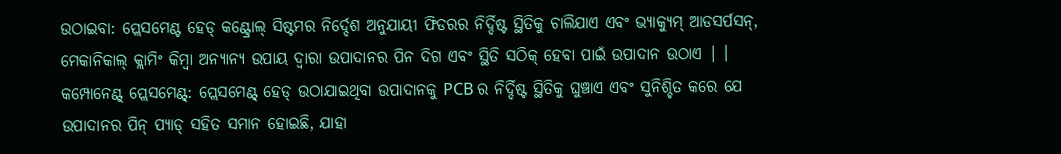ଉଠାଇବା: ପ୍ଲେସମେଣ୍ଟ ହେଡ୍ କଣ୍ଟ୍ରୋଲ୍ ସିଷ୍ଟମର ନିର୍ଦ୍ଦେଶ ଅନୁଯାୟୀ ଫିଡରର ନିର୍ଦ୍ଦିଷ୍ଟ ସ୍ଥିତିକୁ ଚାଲିଯାଏ ଏବଂ ଭ୍ୟାକ୍ୟୁମ୍ ଆଡସର୍ପସନ୍, ମେକାନିକାଲ୍ କ୍ଲାମିଂ କିମ୍ବା ଅନ୍ୟାନ୍ୟ ଉପାୟ ଦ୍ୱାରା ଉପାଦାନର ପିନ ଦିଗ ଏବଂ ସ୍ଥିତି ସଠିକ୍ ହେବା ପାଇଁ ଉପାଦାନ ଉଠାଏ | ।
କମ୍ପୋନେଣ୍ଟ୍ ପ୍ଲେସମେଣ୍ଟ୍: ପ୍ଲେସମେଣ୍ଟ୍ ହେଡ୍ ଉଠାଯାଇଥିବା ଉପାଦାନକୁ PCB ର ନିର୍ଦ୍ଦିଷ୍ଟ ସ୍ଥିତିକୁ ଘୁଞ୍ଚାଏ ଏବଂ ସୁନିଶ୍ଚିତ କରେ ଯେ ଉପାଦାନର ପିନ୍ ପ୍ୟାଡ୍ ସହିତ ସମାନ ହୋଇଛି, ଯାହା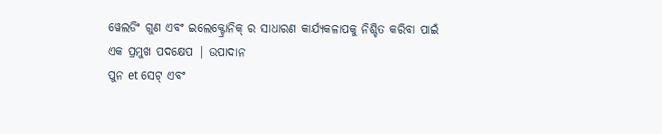ୱେଲଡିଂ ଗୁଣ ଏବଂ ଇଲେକ୍ଟ୍ରୋନିକ୍ ର ସାଧାରଣ କାର୍ଯ୍ୟକଳାପକୁ ନିଶ୍ଚିତ କରିବା ପାଇଁ ଏକ ପ୍ରମୁଖ ପଦକ୍ଷେପ | ଉପାଦାନ
ପୁନ et ସେଟ୍ ଏବଂ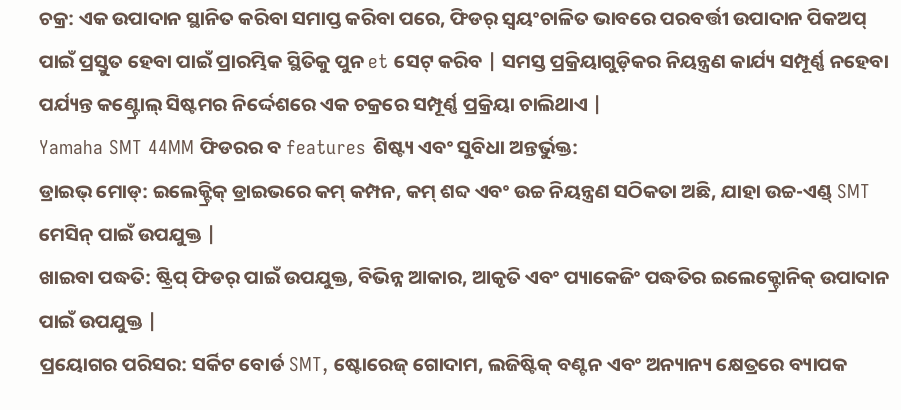ଚକ୍ର: ଏକ ଉପାଦାନ ସ୍ଥାନିତ କରିବା ସମାପ୍ତ କରିବା ପରେ, ଫିଡର୍ ସ୍ୱୟଂଚାଳିତ ଭାବରେ ପରବର୍ତ୍ତୀ ଉପାଦାନ ପିକଅପ୍ ପାଇଁ ପ୍ରସ୍ତୁତ ହେବା ପାଇଁ ପ୍ରାରମ୍ଭିକ ସ୍ଥିତିକୁ ପୁନ et ସେଟ୍ କରିବ | ସମସ୍ତ ପ୍ରକ୍ରିୟାଗୁଡ଼ିକର ନିୟନ୍ତ୍ରଣ କାର୍ଯ୍ୟ ସମ୍ପୂର୍ଣ୍ଣ ନହେବା ପର୍ଯ୍ୟନ୍ତ କଣ୍ଟ୍ରୋଲ୍ ସିଷ୍ଟମର ନିର୍ଦ୍ଦେଶରେ ଏକ ଚକ୍ରରେ ସମ୍ପୂର୍ଣ୍ଣ ପ୍ରକ୍ରିୟା ଚାଲିଥାଏ |
Yamaha SMT 44MM ଫିଡରର ବ features ଶିଷ୍ଟ୍ୟ ଏବଂ ସୁବିଧା ଅନ୍ତର୍ଭୁକ୍ତ:
ଡ୍ରାଇଭ୍ ମୋଡ୍: ଇଲେକ୍ଟ୍ରିକ୍ ଡ୍ରାଇଭରେ କମ୍ କମ୍ପନ, କମ୍ ଶବ୍ଦ ଏବଂ ଉଚ୍ଚ ନିୟନ୍ତ୍ରଣ ସଠିକତା ଅଛି, ଯାହା ଉଚ୍ଚ-ଏଣ୍ଡ୍ SMT ମେସିନ୍ ପାଇଁ ଉପଯୁକ୍ତ |
ଖାଇବା ପଦ୍ଧତି: ଷ୍ଟ୍ରିପ୍ ଫିଡର୍ ପାଇଁ ଉପଯୁକ୍ତ, ବିଭିନ୍ନ ଆକାର, ଆକୃତି ଏବଂ ପ୍ୟାକେଜିଂ ପଦ୍ଧତିର ଇଲେକ୍ଟ୍ରୋନିକ୍ ଉପାଦାନ ପାଇଁ ଉପଯୁକ୍ତ |
ପ୍ରୟୋଗର ପରିସର: ସର୍କିଟ ବୋର୍ଡ SMT, ଷ୍ଟୋରେଜ୍ ଗୋଦାମ, ଲଜିଷ୍ଟିକ୍ ବଣ୍ଟନ ଏବଂ ଅନ୍ୟାନ୍ୟ କ୍ଷେତ୍ରରେ ବ୍ୟାପକ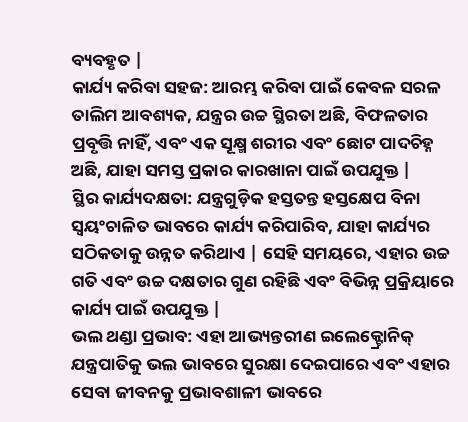ବ୍ୟବହୃତ |
କାର୍ଯ୍ୟ କରିବା ସହଜ: ଆରମ୍ଭ କରିବା ପାଇଁ କେବଳ ସରଳ ତାଲିମ ଆବଶ୍ୟକ, ଯନ୍ତ୍ରର ଉଚ୍ଚ ସ୍ଥିରତା ଅଛି, ବିଫଳତାର ପ୍ରବୃତ୍ତି ନାହିଁ, ଏବଂ ଏକ ସୂକ୍ଷ୍ମ ଶରୀର ଏବଂ ଛୋଟ ପାଦଚିହ୍ନ ଅଛି, ଯାହା ସମସ୍ତ ପ୍ରକାର କାରଖାନା ପାଇଁ ଉପଯୁକ୍ତ |
ସ୍ଥିର କାର୍ଯ୍ୟଦକ୍ଷତା: ଯନ୍ତ୍ରଗୁଡ଼ିକ ହସ୍ତତନ୍ତ ହସ୍ତକ୍ଷେପ ବିନା ସ୍ୱୟଂଚାଳିତ ଭାବରେ କାର୍ଯ୍ୟ କରିପାରିବ, ଯାହା କାର୍ଯ୍ୟର ସଠିକତାକୁ ଉନ୍ନତ କରିଥାଏ | ସେହି ସମୟରେ, ଏହାର ଉଚ୍ଚ ଗତି ଏବଂ ଉଚ୍ଚ ଦକ୍ଷତାର ଗୁଣ ରହିଛି ଏବଂ ବିଭିନ୍ନ ପ୍ରକ୍ରିୟାରେ କାର୍ଯ୍ୟ ପାଇଁ ଉପଯୁକ୍ତ |
ଭଲ ଥଣ୍ଡା ପ୍ରଭାବ: ଏହା ଆଭ୍ୟନ୍ତରୀଣ ଇଲେକ୍ଟ୍ରୋନିକ୍ ଯନ୍ତ୍ରପାତିକୁ ଭଲ ଭାବରେ ସୁରକ୍ଷା ଦେଇପାରେ ଏବଂ ଏହାର ସେବା ଜୀବନକୁ ପ୍ରଭାବଶାଳୀ ଭାବରେ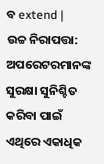ବ extend |
ଉଚ୍ଚ ନିରାପତ୍ତା: ଅପରେଟରମାନଙ୍କ ସୁରକ୍ଷା ସୁନିଶ୍ଚିତ କରିବା ପାଇଁ ଏଥିରେ ଏକାଧିକ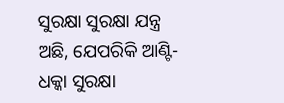ସୁରକ୍ଷା ସୁରକ୍ଷା ଯନ୍ତ୍ର ଅଛି, ଯେପରିକି ଆଣ୍ଟି-ଧକ୍କା ସୁରକ୍ଷା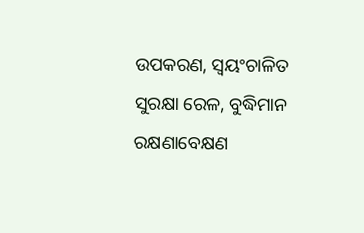ଉପକରଣ, ସ୍ୱୟଂଚାଳିତ ସୁରକ୍ଷା ରେଳ, ବୁଦ୍ଧିମାନ ରକ୍ଷଣାବେକ୍ଷଣ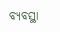ବ୍ୟବସ୍ଥା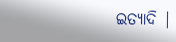ଇତ୍ୟାଦି |